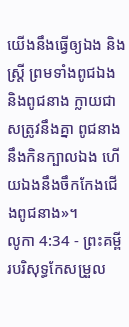យើងនឹងធ្វើឲ្យឯង និងស្ត្រី ព្រមទាំងពូជឯង និងពូជនាង ក្លាយជាសត្រូវនឹងគ្នា ពូជនាងនឹងកិនក្បាលឯង ហើយឯងនឹងចឹកកែងជើងពូជនាង»។
លូកា 4:34 - ព្រះគម្ពីរបរិសុទ្ធកែសម្រួល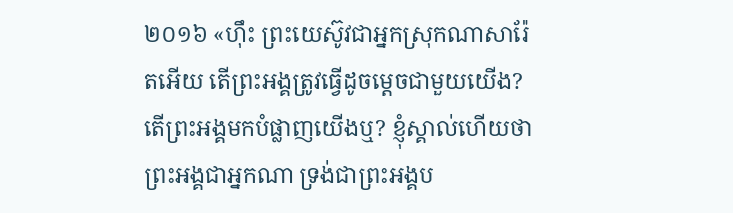២០១៦ «ហ៊ឹះ ព្រះយេស៊ូវជាអ្នកស្រុកណាសារ៉ែតអើយ តើព្រះអង្គត្រូវធ្វើដូចម្តេចជាមួយយើង? តើព្រះអង្គមកបំផ្លាញយើងឬ? ខ្ញុំស្គាល់ហើយថាព្រះអង្គជាអ្នកណា ទ្រង់ជាព្រះអង្គប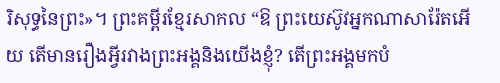រិសុទ្ធនៃព្រះ»។ ព្រះគម្ពីរខ្មែរសាកល “ឱ ព្រះយេស៊ូវអ្នកណាសារ៉ែតអើយ តើមានរឿងអ្វីរវាងព្រះអង្គនិងយើងខ្ញុំ? តើព្រះអង្គមកបំ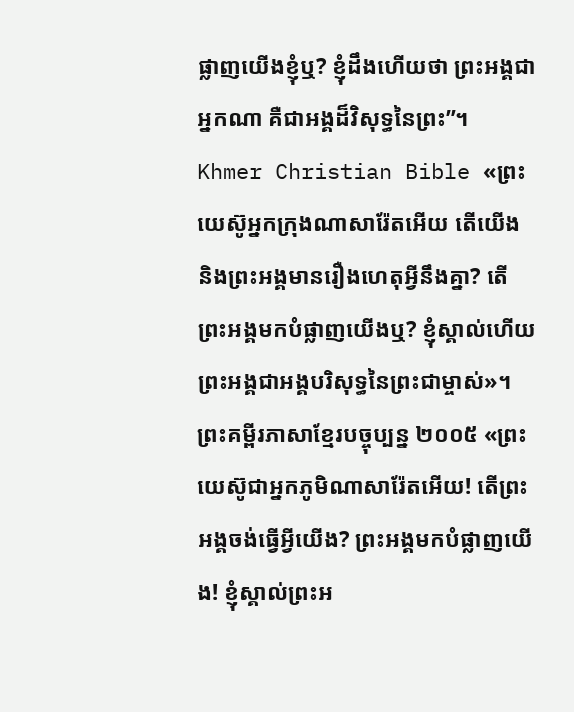ផ្លាញយើងខ្ញុំឬ? ខ្ញុំដឹងហើយថា ព្រះអង្គជាអ្នកណា គឺជាអង្គដ៏វិសុទ្ធនៃព្រះ”។ Khmer Christian Bible «ព្រះយេស៊ូអ្នកក្រុងណាសារ៉ែតអើយ តើយើង និងព្រះអង្គមានរឿងហេតុអ្វីនឹងគ្នា? តើព្រះអង្គមកបំផ្លាញយើងឬ? ខ្ញុំស្គាល់ហើយ ព្រះអង្គជាអង្គបរិសុទ្ធនៃព្រះជាម្ចាស់»។ ព្រះគម្ពីរភាសាខ្មែរបច្ចុប្បន្ន ២០០៥ «ព្រះយេស៊ូជាអ្នកភូមិណាសារ៉ែតអើយ! តើព្រះអង្គចង់ធ្វើអ្វីយើង? ព្រះអង្គមកបំផ្លាញយើង! ខ្ញុំស្គាល់ព្រះអ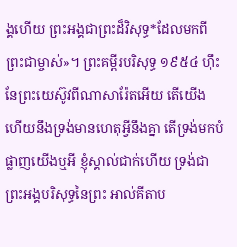ង្គហើយ ព្រះអង្គជាព្រះដ៏វិសុទ្ធ*ដែលមកពីព្រះជាម្ចាស់»។ ព្រះគម្ពីរបរិសុទ្ធ ១៩៥៤ ហ៊ឹះ នែព្រះយេស៊ូវពីណាសារ៉ែតអើយ តើយើង ហើយនឹងទ្រង់មានហេតុអ្វីនឹងគ្នា តើទ្រង់មកបំផ្លាញយើងឬអី ខ្ញុំស្គាល់ជាក់ហើយ ទ្រង់ជាព្រះអង្គបរិសុទ្ធនៃព្រះ អាល់គីតាប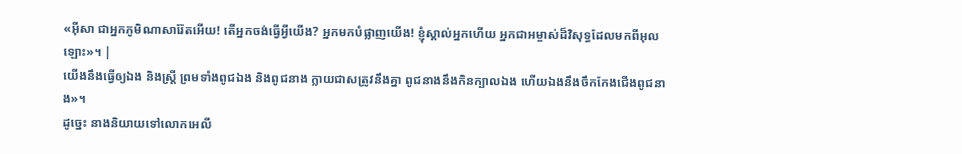«អ៊ីសា ជាអ្នកភូមិណាសារ៉ែតអើយ! តើអ្នកចង់ធ្វើអ្វីយើង? អ្នកមកបំផ្លាញយើង! ខ្ញុំស្គាល់អ្នកហើយ អ្នកជាអម្ចាស់ដ៏វិសុទ្ធដែលមកពីអុលឡោះ»។ |
យើងនឹងធ្វើឲ្យឯង និងស្ត្រី ព្រមទាំងពូជឯង និងពូជនាង ក្លាយជាសត្រូវនឹងគ្នា ពូជនាងនឹងកិនក្បាលឯង ហើយឯងនឹងចឹកកែងជើងពូជនាង»។
ដូច្នេះ នាងនិយាយទៅលោកអេលី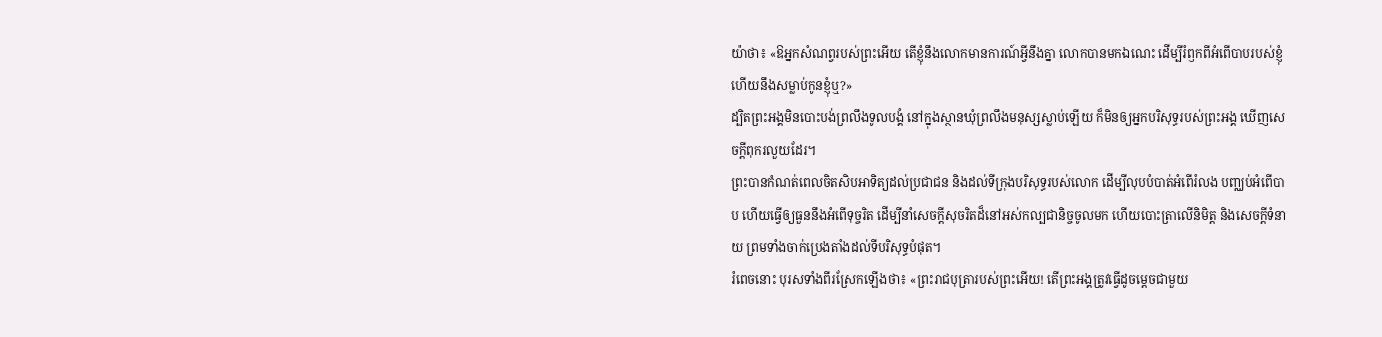យ៉ាថា៖ «ឱអ្នកសំណព្វរបស់ព្រះអើយ តើខ្ញុំនឹងលោកមានការណ៍អ្វីនឹងគ្នា លោកបានមកឯណេះ ដើម្បីរំឭកពីអំពើបាបរបស់ខ្ញុំ ហើយនឹងសម្លាប់កូនខ្ញុំឬ?»
ដ្បិតព្រះអង្គមិនបោះបង់ព្រលឹងទូលបង្គំ នៅក្នុងស្ថានឃុំព្រលឹងមនុស្សស្លាប់ឡើយ ក៏មិនឲ្យអ្នកបរិសុទ្ធរបស់ព្រះអង្គ ឃើញសេចក្ដីពុករលួយដែរ។
ព្រះបានកំណត់ពេលចិតសិបអាទិត្យដល់ប្រជាជន និងដល់ទីក្រុងបរិសុទ្ធរបស់លោក ដើម្បីលុបបំបាត់អំពើរំលង បញ្ឈប់អំពើបាប ហើយធ្វើឲ្យធួននឹងអំពើទុច្ចរិត ដើម្បីនាំសេចក្ដីសុចរិតដ៏នៅអស់កល្បជានិច្ចចូលមក ហើយបោះត្រាលើនិមិត្ត និងសេចក្ដីទំនាយ ព្រមទាំងចាក់ប្រេងតាំងដល់ទីបរិសុទ្ធបំផុត។
រំពេចនោះ បុរសទាំងពីរស្រែកឡើងថា៖ «ព្រះរាជបុត្រារបស់ព្រះអើយ! តើព្រះអង្គត្រូវធ្វើដូចម្តេចជាមួយ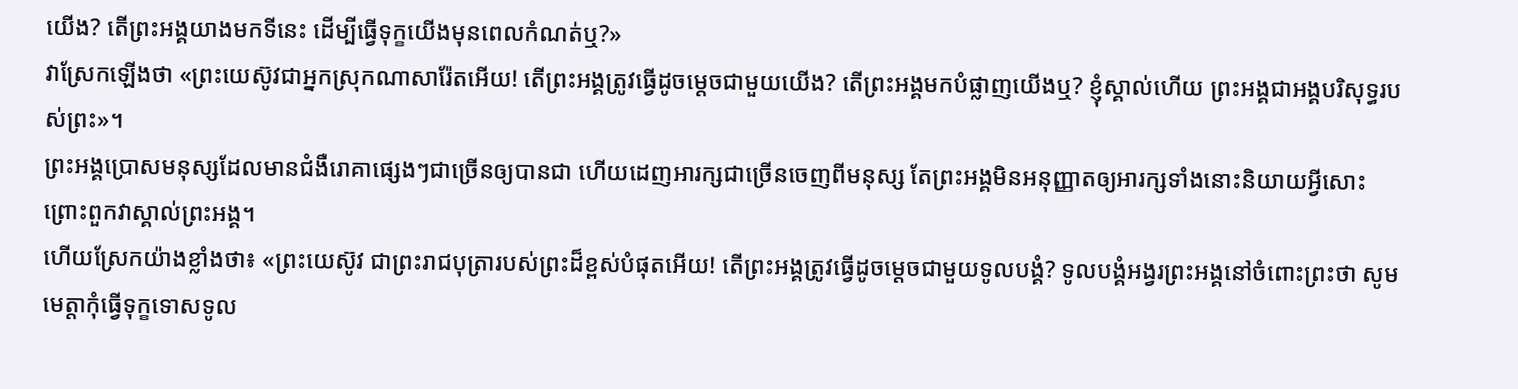យើង? តើព្រះអង្គយាងមកទីនេះ ដើម្បីធ្វើទុក្ខយើងមុនពេលកំណត់ឬ?»
វាស្រែកឡើងថា «ព្រះយេស៊ូវជាអ្នកស្រុកណាសារ៉ែតអើយ! តើព្រះអង្គត្រូវធ្វើដូចម្តេចជាមួយយើង? តើព្រះអង្គមកបំផ្លាញយើងឬ? ខ្ញុំស្គាល់ហើយ ព្រះអង្គជាអង្គបរិសុទ្ធរបស់ព្រះ»។
ព្រះអង្គប្រោសមនុស្សដែលមានជំងឺរោគាផ្សេងៗជាច្រើនឲ្យបានជា ហើយដេញអារក្សជាច្រើនចេញពីមនុស្ស តែព្រះអង្គមិនអនុញ្ញាតឲ្យអារក្សទាំងនោះនិយាយអ្វីសោះ ព្រោះពួកវាស្គាល់ព្រះអង្គ។
ហើយស្រែកយ៉ាងខ្លាំងថា៖ «ព្រះយេស៊ូវ ជាព្រះរាជបុត្រារបស់ព្រះដ៏ខ្ពស់បំផុតអើយ! តើព្រះអង្គត្រូវធ្វើដូចម្តេចជាមួយទូលបង្គំ? ទូលបង្គំអង្វរព្រះអង្គនៅចំពោះព្រះថា សូមមេត្តាកុំធ្វើទុក្ខទោសទូល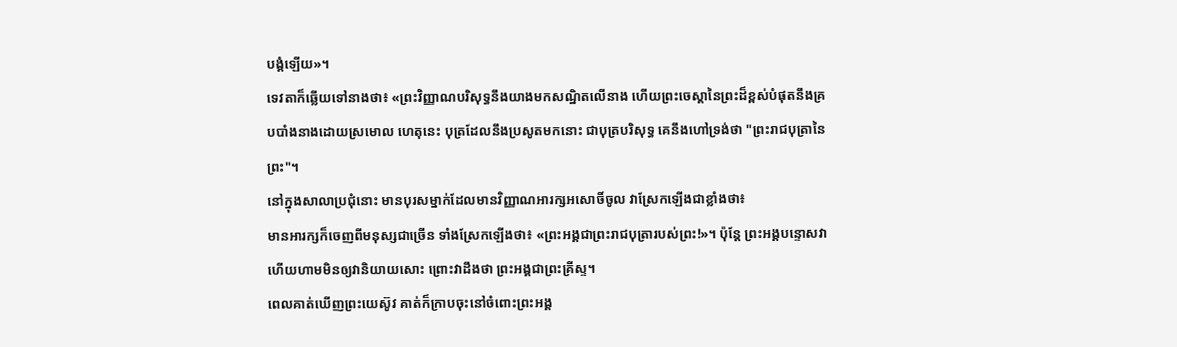បង្គំឡើយ»។
ទេវតាក៏ឆ្លើយទៅនាងថា៖ «ព្រះវិញ្ញាណបរិសុទ្ធនឹងយាងមកសណ្ឋិតលើនាង ហើយព្រះចេស្តានៃព្រះដ៏ខ្ពស់បំផុតនឹងគ្របបាំងនាងដោយស្រមោល ហេតុនេះ បុត្រដែលនឹងប្រសូតមកនោះ ជាបុត្របរិសុទ្ធ គេនឹងហៅទ្រង់ថា "ព្រះរាជបុត្រានៃព្រះ"។
នៅក្នុងសាលាប្រជុំនោះ មានបុរសម្នាក់ដែលមានវិញ្ញាណអារក្សអសោចិ៍ចូល វាស្រែកឡើងជាខ្លាំងថា៖
មានអារក្សក៏ចេញពីមនុស្សជាច្រើន ទាំងស្រែកឡើងថា៖ «ព្រះអង្គជាព្រះរាជបុត្រារបស់ព្រះ!»។ ប៉ុន្តែ ព្រះអង្គបន្ទោសវា ហើយហាមមិនឲ្យវានិយាយសោះ ព្រោះវាដឹងថា ព្រះអង្គជាព្រះគ្រីស្ទ។
ពេលគាត់ឃើញព្រះយេស៊ូវ គាត់ក៏ក្រាបចុះនៅចំពោះព្រះអង្គ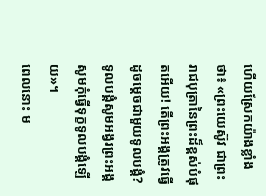ហើយស្រែកយ៉ាងខ្លាំងថា៖ «ព្រះយេស៊ូវ ជាព្រះរាជបុត្រានៃព្រះដ៏ខ្ពស់បំផុតអើយ! តើព្រះអង្គត្រូវធ្វើដូចម្ដេចជាមួយទូលបង្គំ? ទូលបង្គំសូមអង្វរព្រះអង្គ សូមកុំធ្វើទុក្ខទូលបង្គំឡើយ»។
ពេលនោះ ម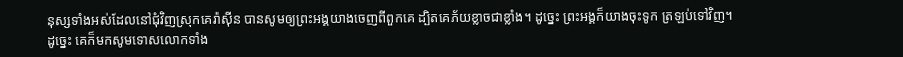នុស្សទាំងអស់ដែលនៅជុំវិញស្រុកគេរ៉ាស៊ីន បានសូមឲ្យព្រះអង្គយាងចេញពីពួកគេ ដ្បិតគេភ័យខ្លាចជាខ្លាំង។ ដូច្នេះ ព្រះអង្គក៏យាងចុះទូក ត្រឡប់ទៅវិញ។
ដូច្នេះ គេក៏មកសូមទោសលោកទាំង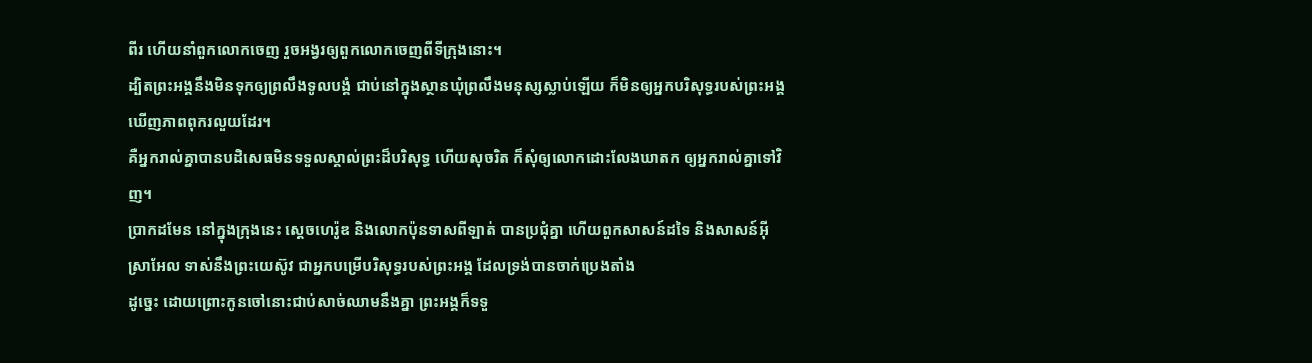ពីរ ហើយនាំពួកលោកចេញ រួចអង្វរឲ្យពួកលោកចេញពីទីក្រុងនោះ។
ដ្បិតព្រះអង្គនឹងមិនទុកឲ្យព្រលឹងទូលបង្គំ ជាប់នៅក្នុងស្ថានឃុំព្រលឹងមនុស្សស្លាប់ឡើយ ក៏មិនឲ្យអ្នកបរិសុទ្ធរបស់ព្រះអង្គ ឃើញភាពពុករលួយដែរ។
គឺអ្នករាល់គ្នាបានបដិសេធមិនទទួលស្គាល់ព្រះដ៏បរិសុទ្ធ ហើយសុចរិត ក៏សុំឲ្យលោកដោះលែងឃាតក ឲ្យអ្នករាល់គ្នាទៅវិញ។
ប្រាកដមែន នៅក្នុងក្រុងនេះ ស្តេចហេរ៉ូឌ និងលោកប៉ុនទាសពីឡាត់ បានប្រជុំគ្នា ហើយពួកសាសន៍ដទៃ និងសាសន៍អ៊ីស្រាអែល ទាស់នឹងព្រះយេស៊ូវ ជាអ្នកបម្រើបរិសុទ្ធរបស់ព្រះអង្គ ដែលទ្រង់បានចាក់ប្រេងតាំង
ដូច្នេះ ដោយព្រោះកូនចៅនោះជាប់សាច់ឈាមនឹងគ្នា ព្រះអង្គក៏ទទួ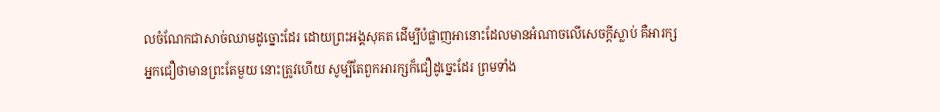លចំណែកជាសាច់ឈាមដូច្នោះដែរ ដោយព្រះអង្គសុគត ដើម្បីបំផ្លាញអានោះដែលមានអំណាចលើសេចក្តីស្លាប់ គឺអារក្ស
អ្នកជឿថាមានព្រះតែមួយ នោះត្រូវហើយ សូម្បីតែពួកអារក្សក៏ជឿដូច្នេះដែរ ព្រមទាំង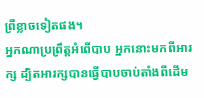ព្រឺខ្លាចទៀតផង។
អ្នកណាប្រព្រឹត្តអំពើបាប អ្នកនោះមកពីអារក្ស ដ្បិតអារក្សបានធ្វើបាបចាប់តាំងពីដើម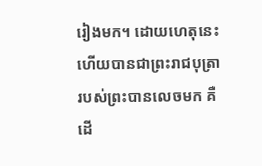រៀងមក។ ដោយហេតុនេះហើយបានជាព្រះរាជបុត្រារបស់ព្រះបានលេចមក គឺដើ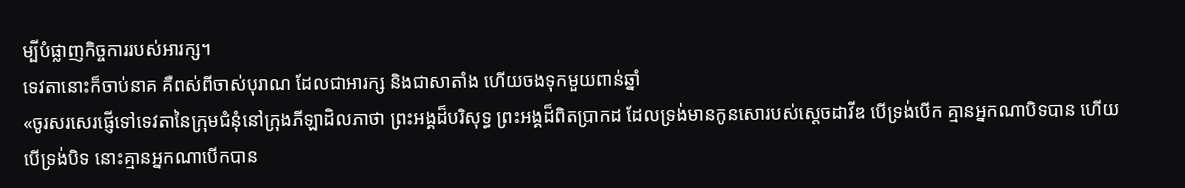ម្បីបំផ្លាញកិច្ចការរបស់អារក្ស។
ទេវតានោះក៏ចាប់នាគ គឺពស់ពីចាស់បុរាណ ដែលជាអារក្ស និងជាសាតាំង ហើយចងទុកមួយពាន់ឆ្នាំ
«ចូរសរសេរផ្ញើទៅទេវតានៃក្រុមជំនុំនៅក្រុងភីឡាដិលភាថា ព្រះអង្គដ៏បរិសុទ្ធ ព្រះអង្គដ៏ពិតប្រាកដ ដែលទ្រង់មានកូនសោរបស់ស្តេចដាវីឌ បើទ្រង់បើក គ្មានអ្នកណាបិទបាន ហើយបើទ្រង់បិទ នោះគ្មានអ្នកណាបើកបាន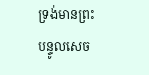ទ្រង់មានព្រះបន្ទូលសេច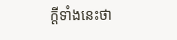ក្ដីទាំងនេះថា